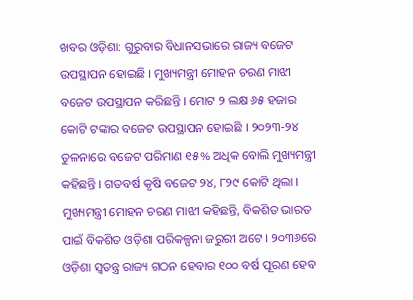ଖବର ଓଡ଼ିଶା: ଗୁରୁବାର ବିଧାନସଭାରେ ରାଜ୍ୟ ବଜେଟ ଉପସ୍ଥାପନ ହୋଇଛି । ମୁଖ୍ୟମନ୍ତ୍ରୀ ମୋହନ ଚରଣ ମାଝୀ ବଜେଟ ଉପସ୍ଥାପନ କରିଛନ୍ତି । ମୋଟ ୨ ଲକ୍ଷ ୬୫ ହଜାର କୋଟି ଟଙ୍କାର ବଜେଟ ଉପସ୍ଥାପନ ହୋଇଛି । ୨୦୨୩-୨୪ ତୁଳନାରେ ବଜେଟ ପରିମାଣ ୧୫% ଅଧିକ ବୋଲି ମୁଖ୍ୟମନ୍ତ୍ରୀ କହିଛନ୍ତି । ଗତବର୍ଷ କୃଷି ବଜେଟ ୨୪, ୮୨୯ କୋଟି ଥିଲା ।
ମୁଖ୍ୟମନ୍ତ୍ରୀ ମୋହନ ଚରଣ ମାଝୀ କହିଛନ୍ତି, ବିକଶିତ ଭାରତ ପାଇଁ ବିକଶିତ ଓଡ଼ିଶା ପରିକଳ୍ପନା ଜରୁରୀ ଅଟେ । ୨୦୩୬ରେ ଓଡ଼ିଶା ସ୍ୱତନ୍ତ୍ର ରାଜ୍ୟ ଗଠନ ହେବାର ୧୦୦ ବର୍ଷ ପୂରଣ ହେବ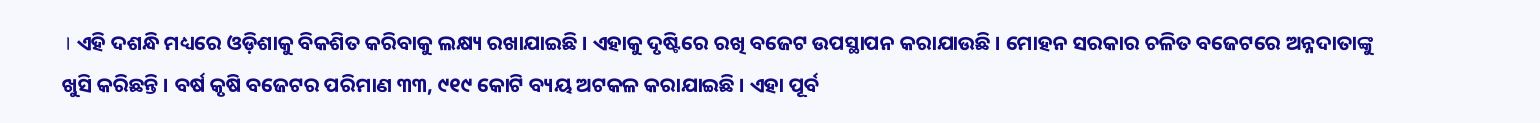। ଏହି ଦଶନ୍ଧି ମଧ୍ୟରେ ଓଡ଼ିଶାକୁ ବିକଶିତ କରିବାକୁ ଲକ୍ଷ୍ୟ ରଖାଯାଇଛି । ଏହାକୁ ଦୃଷ୍ଟିରେ ରଖି ବଜେଟ ଉପସ୍ଥାପନ କରାଯାଉଛି । ମୋହନ ସରକାର ଚଳିତ ବଜେଟରେ ଅନ୍ନଦାତାଙ୍କୁ ଖୁସି କରିଛନ୍ତି । ବର୍ଷ କୃଷି ବଜେଟର ପରିମାଣ ୩୩, ୯୧୯ କୋଟି ବ୍ୟୟ ଅଟକଳ କରାଯାଇଛି । ଏହା ପୂର୍ବ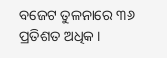ବଜେଟ ତୁଳନାରେ ୩୬ ପ୍ରତିଶତ ଅଧିକ ।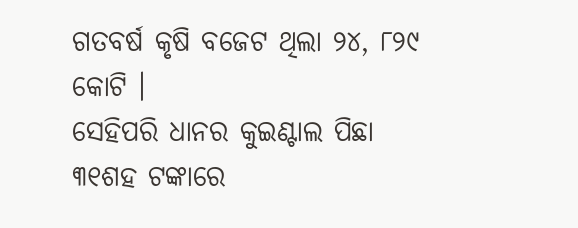ଗତବର୍ଷ କୃଷି ବଜେଟ ଥିଲା ୨୪, ୮୨୯ କୋଟି ।
ସେହିପରି ଧାନର କୁଇଣ୍ଟାଲ ପିଛା ୩୧ଶହ ଟଙ୍କାରେ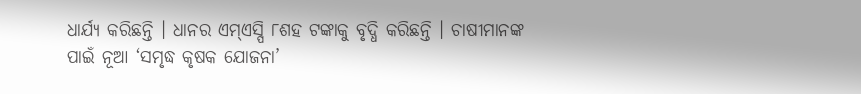ଧାର୍ଯ୍ୟ କରିଛନ୍ତି । ଧାନର ଏମ୍ଏସ୍ପି ୮ଶହ ଟଙ୍କାକୁ ବୃଦ୍ଧି କରିଛନ୍ତି । ଚାଷୀମାନଙ୍କ ପାଇଁ ନୂଆ ‘ସମୃଦ୍ଧ କୃଷକ ଯୋଜନା’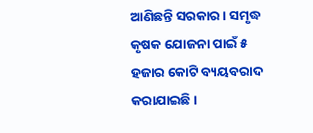ଆଣିଛନ୍ତି ସରକାର । ସମୃଦ୍ଧ କୃଷକ ଯୋଜନା ପାଇଁ ୫ ହଜାର କୋଟି ବ୍ୟୟବରାଦ କରାଯାଇଛି ।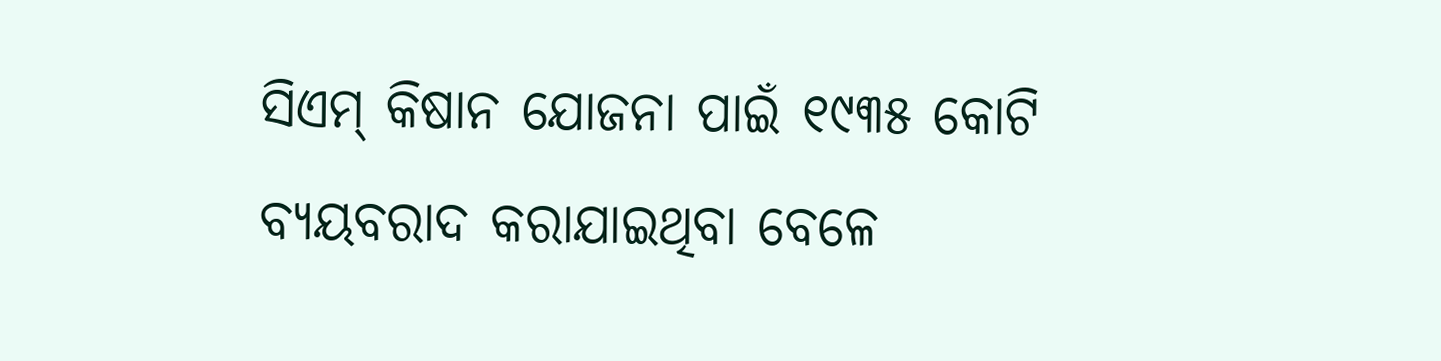ସିଏମ୍ କିଷାନ ଯୋଜନା ପାଇଁ ୧୯୩୫ କୋଟି ବ୍ୟୟବରାଦ କରାଯାଇଥିବା ବେଳେ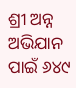ଶ୍ରୀ ଅନ୍ନ ଅଭିଯାନ ପାଇଁ ୬୪୯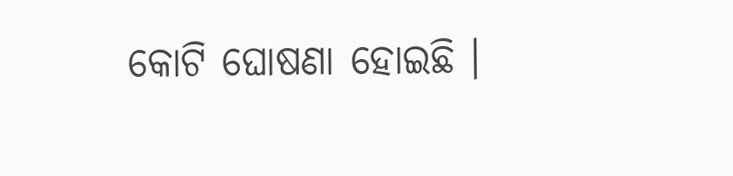କୋଟି ଘୋଷଣା ହୋଇଛି ।